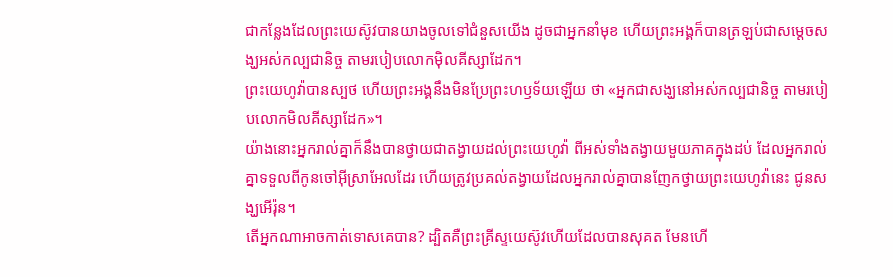ជាកន្លែងដែលព្រះយេស៊ូវបានយាងចូលទៅជំនួសយើង ដូចជាអ្នកនាំមុខ ហើយព្រះអង្គក៏បានត្រឡប់ជាសម្តេចសង្ឃអស់កល្បជានិច្ច តាមរបៀបលោកម៉ិលគីស្សាដែក។
ព្រះយេហូវ៉ាបានស្បថ ហើយព្រះអង្គនឹងមិនប្រែព្រះហឫទ័យឡើយ ថា «អ្នកជាសង្ឃនៅអស់កល្បជានិច្ច តាមរបៀបលោកមិលគីស្សាដែក»។
យ៉ាងនោះអ្នករាល់គ្នាក៏នឹងបានថ្វាយជាតង្វាយដល់ព្រះយេហូវ៉ា ពីអស់ទាំងតង្វាយមួយភាគក្នុងដប់ ដែលអ្នករាល់គ្នាទទួលពីកូនចៅអ៊ីស្រាអែលដែរ ហើយត្រូវប្រគល់តង្វាយដែលអ្នករាល់គ្នាបានញែកថ្វាយព្រះយេហូវ៉ានេះ ជូនសង្ឃអើរ៉ុន។
តើអ្នកណាអាចកាត់ទោសគេបាន? ដ្បិតគឺព្រះគ្រីស្ទយេស៊ូវហើយដែលបានសុគត មែនហើ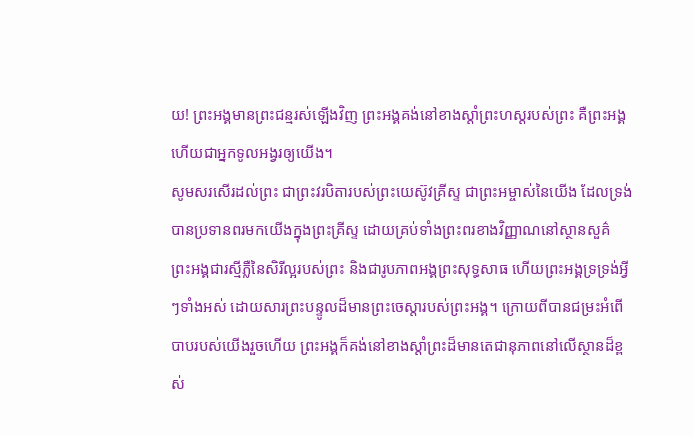យ! ព្រះអង្គមានព្រះជន្មរស់ឡើងវិញ ព្រះអង្គគង់នៅខាងស្តាំព្រះហស្តរបស់ព្រះ គឺព្រះអង្គហើយជាអ្នកទូលអង្វរឲ្យយើង។
សូមសរសើរដល់ព្រះ ជាព្រះវរបិតារបស់ព្រះយេស៊ូវគ្រីស្ទ ជាព្រះអម្ចាស់នៃយើង ដែលទ្រង់បានប្រទានពរមកយើងក្នុងព្រះគ្រីស្ទ ដោយគ្រប់ទាំងព្រះពរខាងវិញ្ញាណនៅស្ថានសួគ៌
ព្រះអង្គជារស្មីភ្លឺនៃសិរីល្អរបស់ព្រះ និងជារូបភាពអង្គព្រះសុទ្ធសាធ ហើយព្រះអង្គទ្រទ្រង់អ្វីៗទាំងអស់ ដោយសារព្រះបន្ទូលដ៏មានព្រះចេស្តារបស់ព្រះអង្គ។ ក្រោយពីបានជម្រះអំពើបាបរបស់យើងរួចហើយ ព្រះអង្គក៏គង់នៅខាងស្តាំព្រះដ៏មានតេជានុភាពនៅលើស្ថានដ៏ខ្ពស់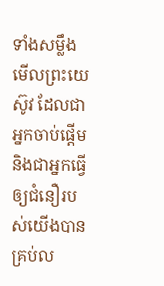ទាំងសម្លឹងមើលព្រះយេស៊ូវ ដែលជាអ្នកចាប់ផ្តើម និងជាអ្នកធ្វើឲ្យជំនឿរបស់យើងបានគ្រប់ល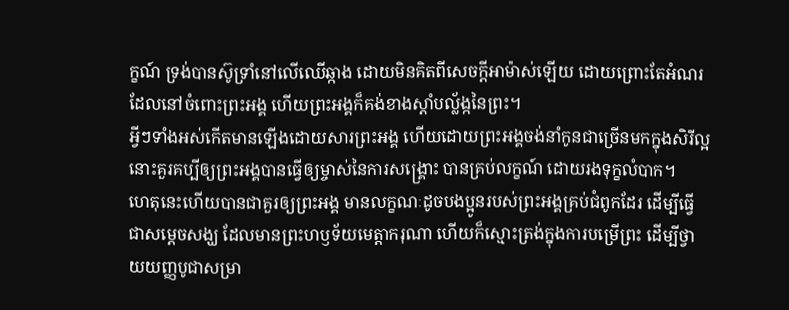ក្ខណ៍ ទ្រង់បានស៊ូទ្រាំនៅលើឈើឆ្កាង ដោយមិនគិតពីសេចក្ដីអាម៉ាស់ឡើយ ដោយព្រោះតែអំណរដែលនៅចំពោះព្រះអង្គ ហើយព្រះអង្គក៏គង់ខាងស្តាំបល្ល័ង្កនៃព្រះ។
អ្វីៗទាំងអស់កើតមានឡើងដោយសារព្រះអង្គ ហើយដោយព្រះអង្គចង់នាំកូនជាច្រើនមកក្នុងសិរីល្អ នោះគួរគប្បីឲ្យព្រះអង្គបានធ្វើឲ្យម្ចាស់នៃការសង្គ្រោះ បានគ្រប់លក្ខណ៍ ដោយរងទុក្ខលំបាក។
ហេតុនេះហើយបានជាគួរឲ្យព្រះអង្គ មានលក្ខណៈដូចបងប្អូនរបស់ព្រះអង្គគ្រប់ជំពូកដែរ ដើម្បីធ្វើជាសម្តេចសង្ឃ ដែលមានព្រះហឫទ័យមេត្តាករុណា ហើយក៏ស្មោះត្រង់ក្នុងការបម្រើព្រះ ដើម្បីថ្វាយយញ្ញបូជាសម្រា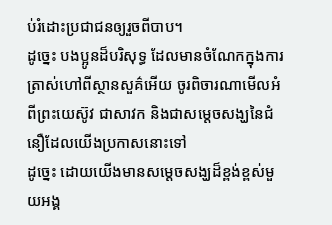ប់រំដោះប្រជាជនឲ្យរួចពីបាប។
ដូច្នេះ បងប្អូនដ៏បរិសុទ្ធ ដែលមានចំណែកក្នុងការត្រាស់ហៅពីស្ថានសួគ៌អើយ ចូរពិចារណាមើលអំពីព្រះយេស៊ូវ ជាសាវក និងជាសម្តេចសង្ឃនៃជំនឿដែលយើងប្រកាសនោះទៅ
ដូច្នេះ ដោយយើងមានសម្តេចសង្ឃដ៏ខ្ពង់ខ្ពស់មួយអង្គ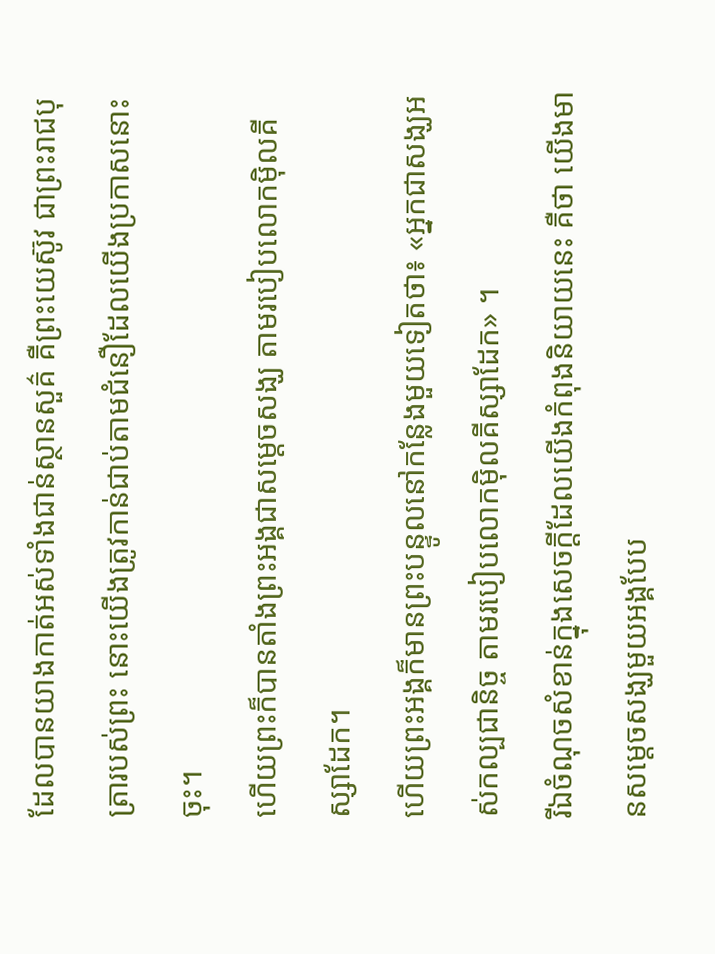ដែលបានយាងកាត់អស់ទាំងជាន់ស្ថានសួគ៌ គឺព្រះយេស៊ូវ ជាព្រះរាជបុត្រារបស់ព្រះ នោះយើងត្រូវកាន់ជាប់តាមជំនឿដែលយើងប្រកាសនោះចុះ។
ហើយព្រះក៏បានតាំងព្រះអង្គជាសម្តេចសង្ឃ តាមរបៀបលោកម៉ិលគីស្សាដែក។
ហើយព្រះអង្គក៏មានព្រះបន្ទូលនៅកន្លែងមួយទៀតថា៖ «អ្នកជាសង្ឃអស់កល្បជានិច្ច តាមរបៀបលោកម៉ិលគីស្សាដែក» ។
រីឯចំណុចសំខាន់ក្នុងសេចក្ដីដែលយើងកំពុងនិយាយនេះ គឺថា យើងមានសម្តេចសង្ឃមួយអង្គបែប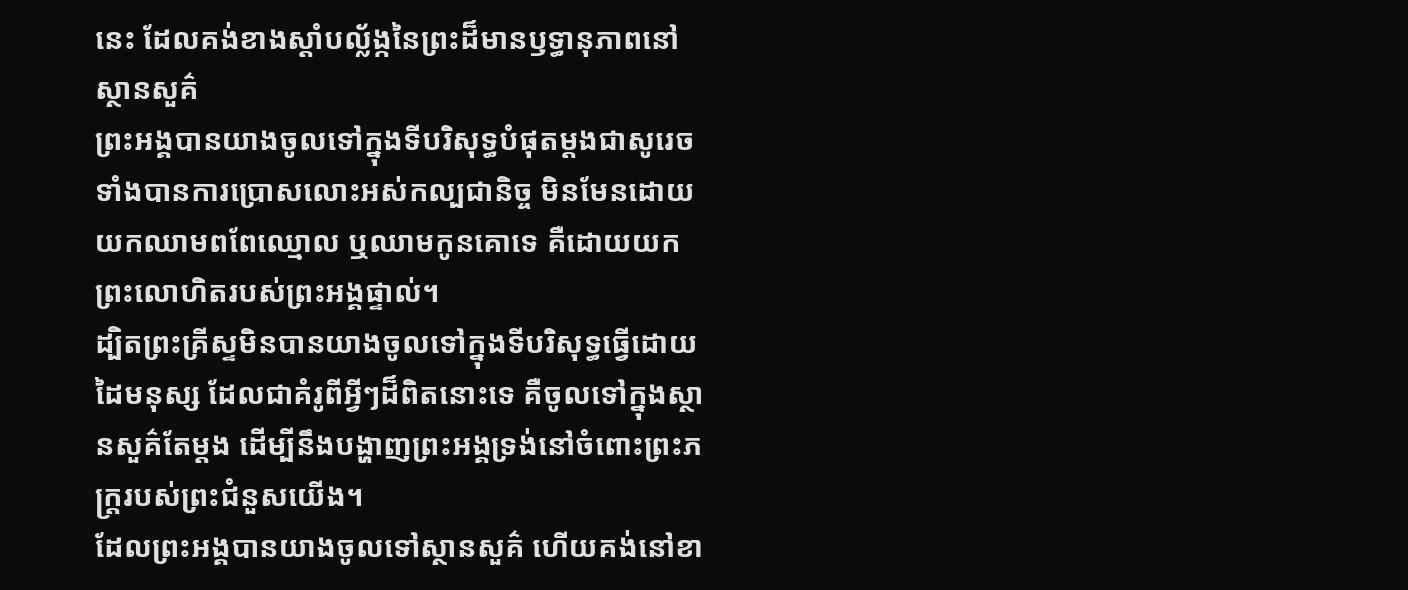នេះ ដែលគង់ខាងស្តាំបល្ល័ង្កនៃព្រះដ៏មានឫទ្ធានុភាពនៅស្ថានសួគ៌
ព្រះអង្គបានយាងចូលទៅក្នុងទីបរិសុទ្ធបំផុតម្ដងជាសូរេច ទាំងបានការប្រោសលោះអស់កល្បជានិច្ច មិនមែនដោយយកឈាមពពែឈ្មោល ឬឈាមកូនគោទេ គឺដោយយកព្រះលោហិតរបស់ព្រះអង្គផ្ទាល់។
ដ្បិតព្រះគ្រីស្ទមិនបានយាងចូលទៅក្នុងទីបរិសុទ្ធធ្វើដោយដៃមនុស្ស ដែលជាគំរូពីអ្វីៗដ៏ពិតនោះទេ គឺចូលទៅក្នុងស្ថានសួគ៌តែម្ដង ដើម្បីនឹងបង្ហាញព្រះអង្គទ្រង់នៅចំពោះព្រះភក្ត្ររបស់ព្រះជំនួសយើង។
ដែលព្រះអង្គបានយាងចូលទៅស្ថានសួគ៌ ហើយគង់នៅខា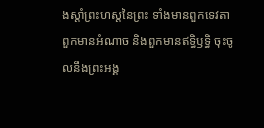ងស្តាំព្រះហស្តនៃព្រះ ទាំងមានពួកទេវតា ពួកមានអំណាច និងពួកមានឥទ្ធិឫទ្ធិ ចុះចូលនឹងព្រះអង្គ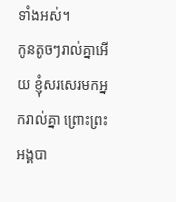ទាំងអស់។
កូនតូចៗរាល់គ្នាអើយ ខ្ញុំសរសេរមកអ្នករាល់គ្នា ព្រោះព្រះអង្គបា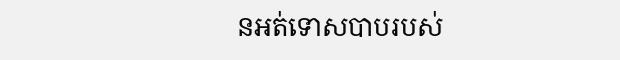នអត់ទោសបាបរបស់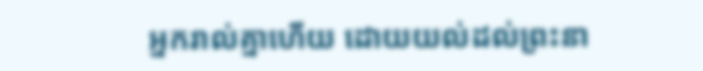អ្នករាល់គ្នាហើយ ដោយយល់ដល់ព្រះនា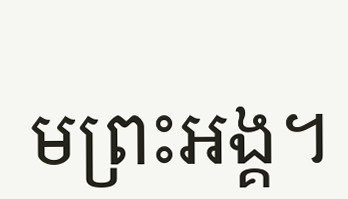មព្រះអង្គ។